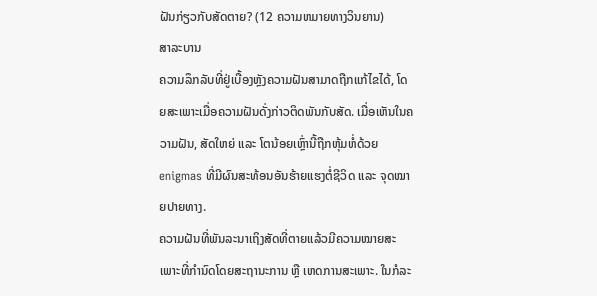ຝັນກ່ຽວກັບສັດຕາຍ? (12 ຄວາມຫມາຍທາງວິນຍານ)
ສາລະບານ
ຄວາມລຶກລັບທີ່ຢູ່ເບື້ອງຫຼັງຄວາມຝັນສາມາດຖືກແກ້ໄຂໄດ້, ໂດຍສະເພາະເມື່ອຄວາມຝັນດັ່ງກ່າວຕິດພັນກັບສັດ. ເມື່ອເຫັນໃນຄວາມຝັນ, ສັດໃຫຍ່ ແລະ ໂຕນ້ອຍເຫຼົ່ານີ້ຖືກຫຸ້ມຫໍ່ດ້ວຍ enigmas ທີ່ມີຜົນສະທ້ອນອັນຮ້າຍແຮງຕໍ່ຊີວິດ ແລະ ຈຸດໝາຍປາຍທາງ.
ຄວາມຝັນທີ່ພັນລະນາເຖິງສັດທີ່ຕາຍແລ້ວມີຄວາມໝາຍສະເພາະທີ່ກຳນົດໂດຍສະຖານະການ ຫຼື ເຫດການສະເພາະ. ໃນກໍລະ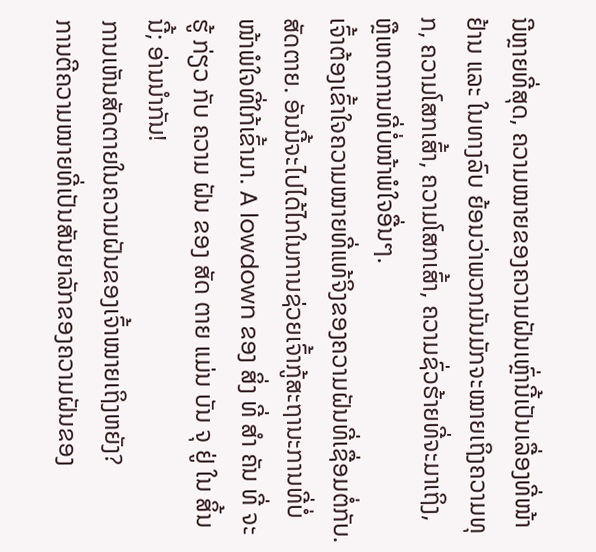ນີຫຼາຍທີ່ສຸດ, ຄວາມໝາຍຂອງຄວາມຝັນເຫຼົ່ານີ້ເປັນເລື່ອງທີ່ໜ້າຢ້ານ ແລະ ໃນທາງລົບ ຍ້ອນວ່າພວກມັນມັກຈະໝາຍເຖິງຄວາມທຸກ, ຄວາມໂສກເສົ້າ, ຄວາມໂສກເສົ້າ, ຄວາມຊົ່ວຮ້າຍທີ່ຈະມາເຖິງ, ຫຼືເຫດການທີ່ບໍ່ໜ້າພໍໃຈອື່ນໆ.
ເຈົ້າຕ້ອງເຂົ້າໃຈຄວາມໝາຍທີ່ແທ້ຈິງຂອງຄວາມຝັນທີ່ເຊື່ອມຕໍ່ກັບ. ສັດຕາຍ. ອັນນີ້ຈະໄປໄດ້ໄກໃນການຊ່ວຍເຈົ້າກູ້ສະຖານະການທີ່ບໍ່ໜ້າພໍໃຈທີ່ໃກ້ເຂົ້າມາ. A lowdown ຂອງ ສິ່ງ ທີ່ ສໍາ ຄັນ ທີ່ ຈະ ຮູ້ ກ່ຽວ ກັບ ຄວາມ ຝັນ ຂອງ ສັດ ຕາຍ ແມ່ນ ບັນ ຈຸ ຢູ່ ໃນ ສິ້ນ ນີ້; ອ່ານນຳກັນ!
ການເຫັນສັດຕາຍໃນຄວາມຝັນຂອງເຈົ້າໝາຍເຖິງຫຍັງ?
ການຕີຄວາມໝາຍທີ່ເປັນສັນຍາລັກຂອງຄວາມຝັນຂອງ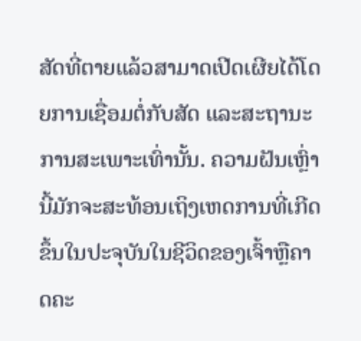ສັດທີ່ຕາຍແລ້ວສາມາດເປີດເຜີຍໄດ້ໂດຍການເຊື່ອມຕໍ່ກັບສັດ ແລະສະຖານະການສະເພາະເທົ່ານັ້ນ. ຄວາມຝັນເຫຼົ່ານີ້ມັກຈະສະທ້ອນເຖິງເຫດການທີ່ເກີດຂຶ້ນໃນປະຈຸບັນໃນຊີວິດຂອງເຈົ້າຫຼືຄາດຄະ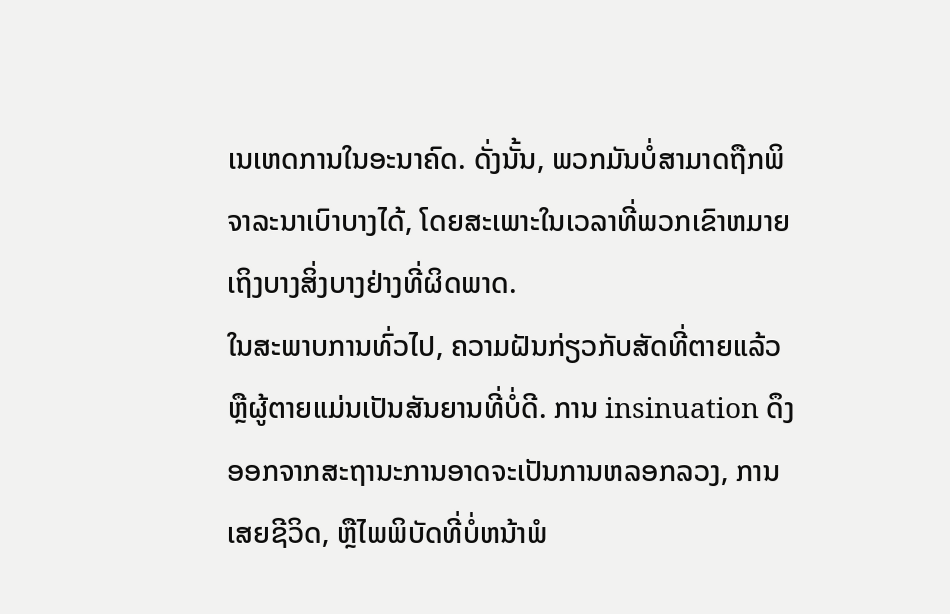ເນເຫດການໃນອະນາຄົດ. ດັ່ງນັ້ນ, ພວກມັນບໍ່ສາມາດຖືກພິຈາລະນາເບົາບາງໄດ້, ໂດຍສະເພາະໃນເວລາທີ່ພວກເຂົາຫມາຍເຖິງບາງສິ່ງບາງຢ່າງທີ່ຜິດພາດ.
ໃນສະພາບການທົ່ວໄປ, ຄວາມຝັນກ່ຽວກັບສັດທີ່ຕາຍແລ້ວຫຼືຜູ້ຕາຍແມ່ນເປັນສັນຍານທີ່ບໍ່ດີ. ການ insinuation ດຶງອອກຈາກສະຖານະການອາດຈະເປັນການຫລອກລວງ, ການເສຍຊີວິດ, ຫຼືໄພພິບັດທີ່ບໍ່ຫນ້າພໍ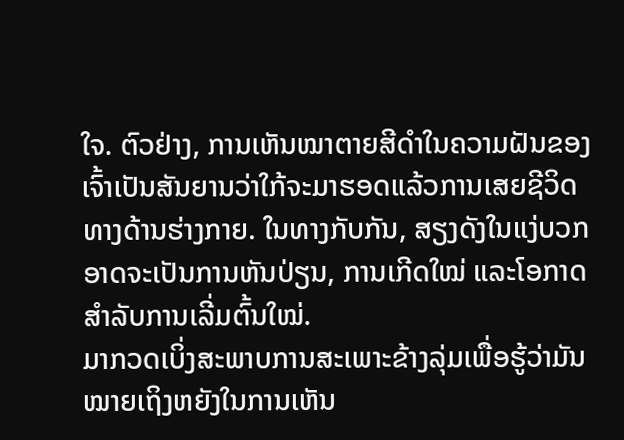ໃຈ. ຕົວຢ່າງ, ການເຫັນໝາຕາຍສີດຳໃນຄວາມຝັນຂອງເຈົ້າເປັນສັນຍານວ່າໃກ້ຈະມາຮອດແລ້ວການເສຍຊີວິດທາງດ້ານຮ່າງກາຍ. ໃນທາງກັບກັນ, ສຽງດັງໃນແງ່ບວກອາດຈະເປັນການຫັນປ່ຽນ, ການເກີດໃໝ່ ແລະໂອກາດສຳລັບການເລີ່ມຕົ້ນໃໝ່.
ມາກວດເບິ່ງສະພາບການສະເພາະຂ້າງລຸ່ມເພື່ອຮູ້ວ່າມັນໝາຍເຖິງຫຍັງໃນການເຫັນ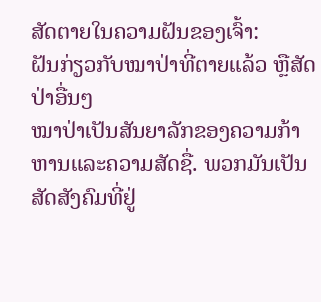ສັດຕາຍໃນຄວາມຝັນຂອງເຈົ້າ:
ຝັນກ່ຽວກັບໝາປ່າທີ່ຕາຍແລ້ວ ຫຼືສັດປ່າອື່ນໆ
ໝາປ່າເປັນສັນຍາລັກຂອງຄວາມກ້າຫານແລະຄວາມສັດຊື່. ພວກມັນເປັນສັດສັງຄົມທີ່ຢູ່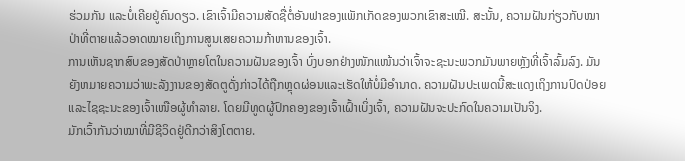ຮ່ວມກັນ ແລະບໍ່ເຄີຍຢູ່ຄົນດຽວ. ເຂົາເຈົ້າມີຄວາມສັດຊື່ຕໍ່ອັນຟາຂອງແພັກເກັດຂອງພວກເຂົາສະເໝີ. ສະນັ້ນ, ຄວາມຝັນກ່ຽວກັບໝາປ່າທີ່ຕາຍແລ້ວອາດໝາຍເຖິງການສູນເສຍຄວາມກ້າຫານຂອງເຈົ້າ.
ການເຫັນຊາກສົບຂອງສັດປ່າຫຼາຍໂຕໃນຄວາມຝັນຂອງເຈົ້າ ບົ່ງບອກຢ່າງໜັກແໜ້ນວ່າເຈົ້າຈະຊະນະພວກມັນພາຍຫຼັງທີ່ເຈົ້າລົ້ມລົງ. ມັນຍັງຫມາຍຄວາມວ່າພະລັງງານຂອງສັດຕູດັ່ງກ່າວໄດ້ຖືກຫຼຸດຜ່ອນແລະເຮັດໃຫ້ບໍ່ມີອໍານາດ. ຄວາມຝັນປະເພດນີ້ສະແດງເຖິງການປົດປ່ອຍ ແລະໄຊຊະນະຂອງເຈົ້າເໜືອຜູ້ທຳລາຍ. ໂດຍມີທູດຜູ້ປົກຄອງຂອງເຈົ້າເຝົ້າເບິ່ງເຈົ້າ, ຄວາມຝັນຈະປະກົດໃນຄວາມເປັນຈິງ.
ມັກເວົ້າກັນວ່າໝາທີ່ມີຊີວິດຢູ່ດີກວ່າສິງໂຕຕາຍ.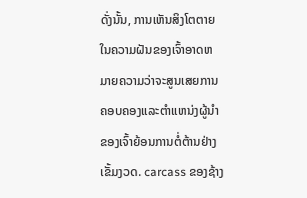ດັ່ງນັ້ນ, ການເຫັນສິງໂຕຕາຍໃນຄວາມຝັນຂອງເຈົ້າອາດຫມາຍຄວາມວ່າຈະສູນເສຍການຄອບຄອງແລະຕໍາແຫນ່ງຜູ້ນໍາຂອງເຈົ້າຍ້ອນການຕໍ່ຕ້ານຢ່າງເຂັ້ມງວດ. carcass ຂອງຊ້າງ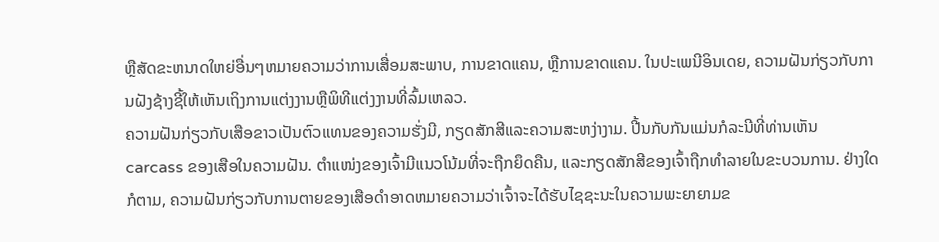ຫຼືສັດຂະຫນາດໃຫຍ່ອື່ນໆຫມາຍຄວາມວ່າການເສື່ອມສະພາບ, ການຂາດແຄນ, ຫຼືການຂາດແຄນ. ໃນປະເພນີອິນເດຍ, ຄວາມຝັນກ່ຽວກັບການຝັງຊ້າງຊີ້ໃຫ້ເຫັນເຖິງການແຕ່ງງານຫຼືພິທີແຕ່ງງານທີ່ລົ້ມເຫລວ.
ຄວາມຝັນກ່ຽວກັບເສືອຂາວເປັນຕົວແທນຂອງຄວາມຮັ່ງມີ, ກຽດສັກສີແລະຄວາມສະຫງ່າງາມ. ປີ້ນກັບກັນແມ່ນກໍລະນີທີ່ທ່ານເຫັນ carcass ຂອງເສືອໃນຄວາມຝັນ. ຕໍາແໜ່ງຂອງເຈົ້າມີແນວໂນ້ມທີ່ຈະຖືກຍຶດຄືນ, ແລະກຽດສັກສີຂອງເຈົ້າຖືກທຳລາຍໃນຂະບວນການ. ຢ່າງໃດກໍຕາມ, ຄວາມຝັນກ່ຽວກັບການຕາຍຂອງເສືອດໍາອາດຫມາຍຄວາມວ່າເຈົ້າຈະໄດ້ຮັບໄຊຊະນະໃນຄວາມພະຍາຍາມຂ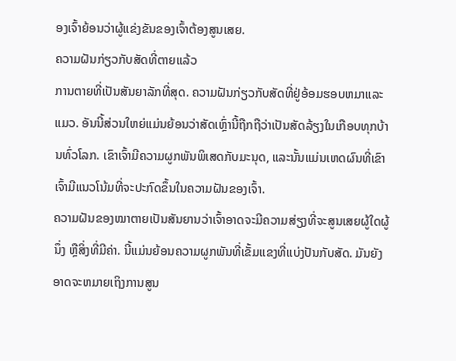ອງເຈົ້າຍ້ອນວ່າຜູ້ແຂ່ງຂັນຂອງເຈົ້າຕ້ອງສູນເສຍ.
ຄວາມຝັນກ່ຽວກັບສັດທີ່ຕາຍແລ້ວ
ການຕາຍທີ່ເປັນສັນຍາລັກທີ່ສຸດ. ຄວາມຝັນກ່ຽວກັບສັດທີ່ຢູ່ອ້ອມຮອບຫມາແລະແມວ. ອັນນີ້ສ່ວນໃຫຍ່ແມ່ນຍ້ອນວ່າສັດເຫຼົ່ານີ້ຖືກຖືວ່າເປັນສັດລ້ຽງໃນເກືອບທຸກບ້ານທົ່ວໂລກ. ເຂົາເຈົ້າມີຄວາມຜູກພັນພິເສດກັບມະນຸດ, ແລະນັ້ນແມ່ນເຫດຜົນທີ່ເຂົາເຈົ້າມີແນວໂນ້ມທີ່ຈະປະກົດຂຶ້ນໃນຄວາມຝັນຂອງເຈົ້າ.
ຄວາມຝັນຂອງໝາຕາຍເປັນສັນຍານວ່າເຈົ້າອາດຈະມີຄວາມສ່ຽງທີ່ຈະສູນເສຍຜູ້ໃດຜູ້ນຶ່ງ ຫຼືສິ່ງທີ່ມີຄ່າ. ນີ້ແມ່ນຍ້ອນຄວາມຜູກພັນທີ່ເຂັ້ມແຂງທີ່ແບ່ງປັນກັບສັດ. ມັນຍັງອາດຈະຫມາຍເຖິງການສູນ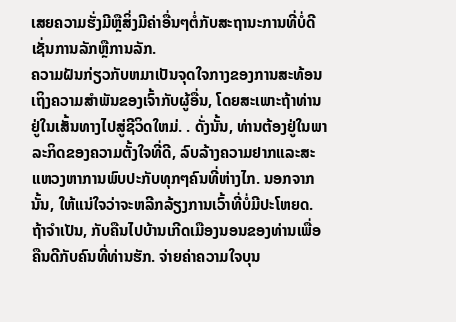ເສຍຄວາມຮັ່ງມີຫຼືສິ່ງມີຄ່າອື່ນໆຕໍ່ກັບສະຖານະການທີ່ບໍ່ດີເຊັ່ນການລັກຫຼືການລັກ.
ຄວາມຝັນກ່ຽວກັບຫມາເປັນຈຸດໃຈກາງຂອງການສະທ້ອນເຖິງຄວາມສໍາພັນຂອງເຈົ້າກັບຜູ້ອື່ນ, ໂດຍສະເພາະຖ້າທ່ານຢູ່ໃນເສັ້ນທາງໄປສູ່ຊີວິດໃຫມ່. . ດັ່ງນັ້ນ, ທ່ານຕ້ອງຢູ່ໃນພາລະກິດຂອງຄວາມຕັ້ງໃຈທີ່ດີ, ລົບລ້າງຄວາມຢາກແລະສະແຫວງຫາການພົບປະກັບທຸກໆຄົນທີ່ຫ່າງໄກ. ນອກຈາກນັ້ນ, ໃຫ້ແນ່ໃຈວ່າຈະຫລີກລ້ຽງການເວົ້າທີ່ບໍ່ມີປະໂຫຍດ.
ຖ້າຈໍາເປັນ, ກັບຄືນໄປບ້ານເກີດເມືອງນອນຂອງທ່ານເພື່ອຄືນດີກັບຄົນທີ່ທ່ານຮັກ. ຈ່າຍຄ່າຄວາມໃຈບຸນ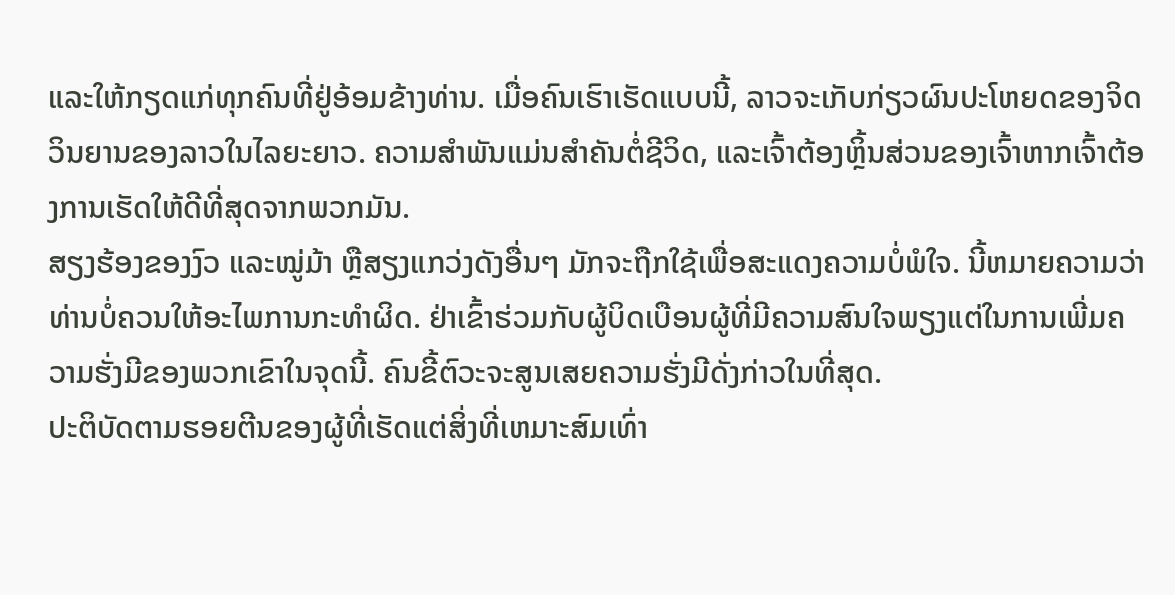ແລະໃຫ້ກຽດແກ່ທຸກຄົນທີ່ຢູ່ອ້ອມຂ້າງທ່ານ. ເມື່ອຄົນເຮົາເຮັດແບບນີ້, ລາວຈະເກັບກ່ຽວຜົນປະໂຫຍດຂອງຈິດວິນຍານຂອງລາວໃນໄລຍະຍາວ. ຄວາມສໍາພັນແມ່ນສໍາຄັນຕໍ່ຊີວິດ, ແລະເຈົ້າຕ້ອງຫຼິ້ນສ່ວນຂອງເຈົ້າຫາກເຈົ້າຕ້ອງການເຮັດໃຫ້ດີທີ່ສຸດຈາກພວກມັນ.
ສຽງຮ້ອງຂອງງົວ ແລະໝູ່ມ້າ ຫຼືສຽງແກວ່ງດັງອື່ນໆ ມັກຈະຖືກໃຊ້ເພື່ອສະແດງຄວາມບໍ່ພໍໃຈ. ນີ້ຫມາຍຄວາມວ່າທ່ານບໍ່ຄວນໃຫ້ອະໄພການກະທໍາຜິດ. ຢ່າເຂົ້າຮ່ວມກັບຜູ້ບິດເບືອນຜູ້ທີ່ມີຄວາມສົນໃຈພຽງແຕ່ໃນການເພີ່ມຄວາມຮັ່ງມີຂອງພວກເຂົາໃນຈຸດນີ້. ຄົນຂີ້ຕົວະຈະສູນເສຍຄວາມຮັ່ງມີດັ່ງກ່າວໃນທີ່ສຸດ.
ປະຕິບັດຕາມຮອຍຕີນຂອງຜູ້ທີ່ເຮັດແຕ່ສິ່ງທີ່ເຫມາະສົມເທົ່າ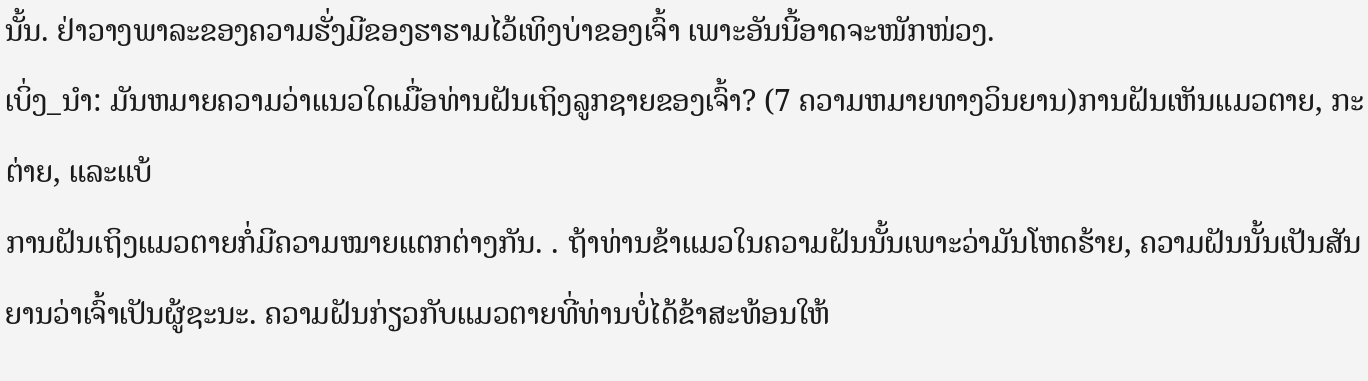ນັ້ນ. ຢ່າວາງພາລະຂອງຄວາມຮັ່ງມີຂອງຮາຮາມໄວ້ເທິງບ່າຂອງເຈົ້າ ເພາະອັນນີ້ອາດຈະໜັກໜ່ວງ.
ເບິ່ງ_ນຳ: ມັນຫມາຍຄວາມວ່າແນວໃດເມື່ອທ່ານຝັນເຖິງລູກຊາຍຂອງເຈົ້າ? (7 ຄວາມຫມາຍທາງວິນຍານ)ການຝັນເຫັນແມວຕາຍ, ກະຕ່າຍ, ແລະແບ້
ການຝັນເຖິງແມວຕາຍກໍ່ມີຄວາມໝາຍແຕກຕ່າງກັນ. . ຖ້າທ່ານຂ້າແມວໃນຄວາມຝັນນັ້ນເພາະວ່າມັນໂຫດຮ້າຍ, ຄວາມຝັນນັ້ນເປັນສັນຍານວ່າເຈົ້າເປັນຜູ້ຊະນະ. ຄວາມຝັນກ່ຽວກັບແມວຕາຍທີ່ທ່ານບໍ່ໄດ້ຂ້າສະທ້ອນໃຫ້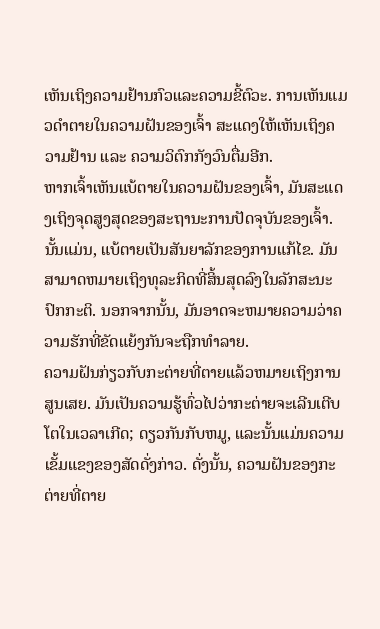ເຫັນເຖິງຄວາມຢ້ານກົວແລະຄວາມຂີ້ຕົວະ. ການເຫັນແມວດຳຕາຍໃນຄວາມຝັນຂອງເຈົ້າ ສະແດງໃຫ້ເຫັນເຖິງຄວາມຢ້ານ ແລະ ຄວາມວິຕົກກັງວົນຕື່ມອີກ.
ຫາກເຈົ້າເຫັນແບ້ຕາຍໃນຄວາມຝັນຂອງເຈົ້າ, ມັນສະແດງເຖິງຈຸດສູງສຸດຂອງສະຖານະການປັດຈຸບັນຂອງເຈົ້າ. ນັ້ນແມ່ນ, ແບ້ຕາຍເປັນສັນຍາລັກຂອງການແກ້ໄຂ. ມັນສາມາດຫມາຍເຖິງທຸລະກິດທີ່ສິ້ນສຸດລົງໃນລັກສະນະປົກກະຕິ. ນອກຈາກນັ້ນ, ມັນອາດຈະຫມາຍຄວາມວ່າຄວາມຮັກທີ່ຂັດແຍ້ງກັນຈະຖືກທໍາລາຍ.
ຄວາມຝັນກ່ຽວກັບກະຕ່າຍທີ່ຕາຍແລ້ວຫມາຍເຖິງການສູນເສຍ. ມັນເປັນຄວາມຮູ້ທົ່ວໄປວ່າກະຕ່າຍຈະເລີນເຕີບໂຕໃນເວລາເກີດ; ດຽວກັນກັບຫມູ, ແລະນັ້ນແມ່ນຄວາມເຂັ້ມແຂງຂອງສັດດັ່ງກ່າວ. ດັ່ງນັ້ນ, ຄວາມຝັນຂອງກະຕ່າຍທີ່ຕາຍ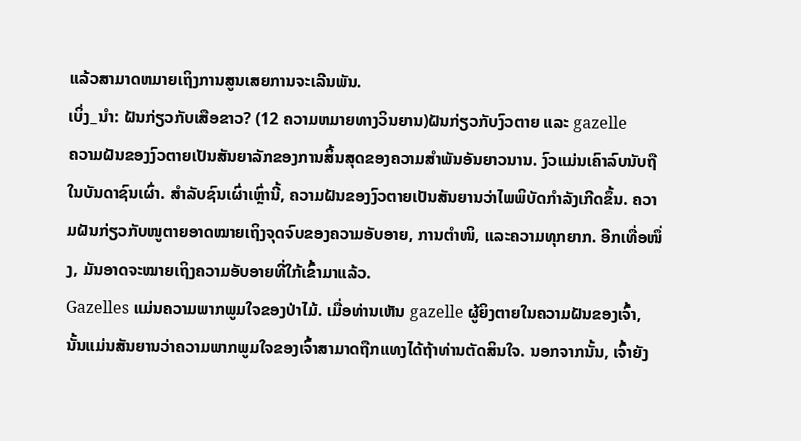ແລ້ວສາມາດຫມາຍເຖິງການສູນເສຍການຈະເລີນພັນ.
ເບິ່ງ_ນຳ: ຝັນກ່ຽວກັບເສືອຂາວ? (12 ຄວາມຫມາຍທາງວິນຍານ)ຝັນກ່ຽວກັບງົວຕາຍ ແລະ gazelle
ຄວາມຝັນຂອງງົວຕາຍເປັນສັນຍາລັກຂອງການສິ້ນສຸດຂອງຄວາມສຳພັນອັນຍາວນານ. ງົວແມ່ນເຄົາລົບນັບຖືໃນບັນດາຊົນເຜົ່າ. ສໍາລັບຊົນເຜົ່າເຫຼົ່ານີ້, ຄວາມຝັນຂອງງົວຕາຍເປັນສັນຍານວ່າໄພພິບັດກໍາລັງເກີດຂຶ້ນ. ຄວາມຝັນກ່ຽວກັບໜູຕາຍອາດໝາຍເຖິງຈຸດຈົບຂອງຄວາມອັບອາຍ, ການຕຳໜິ, ແລະຄວາມທຸກຍາກ. ອີກເທື່ອໜຶ່ງ, ມັນອາດຈະໝາຍເຖິງຄວາມອັບອາຍທີ່ໃກ້ເຂົ້າມາແລ້ວ.
Gazelles ແມ່ນຄວາມພາກພູມໃຈຂອງປ່າໄມ້. ເມື່ອທ່ານເຫັນ gazelle ຜູ້ຍິງຕາຍໃນຄວາມຝັນຂອງເຈົ້າ, ນັ້ນແມ່ນສັນຍານວ່າຄວາມພາກພູມໃຈຂອງເຈົ້າສາມາດຖືກແທງໄດ້ຖ້າທ່ານຕັດສິນໃຈ. ນອກຈາກນັ້ນ, ເຈົ້າຍັງ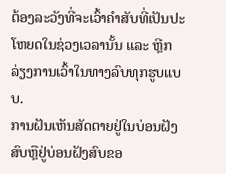ຕ້ອງລະວັງທີ່ຈະເວົ້າຄຳສັບທີ່ເປັນປະໂຫຍດໃນຊ່ວງເວລານັ້ນ ແລະ ຫຼີກລ່ຽງການເວົ້າໃນທາງລົບທຸກຮູບແບບ.
ການຝັນເຫັນສັດຕາຍຢູ່ໃນບ່ອນຝັງສົບຫຼືຢູ່ບ່ອນຝັງສົບຂອ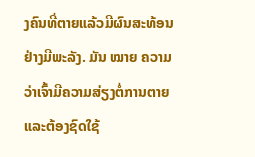ງຄົນທີ່ຕາຍແລ້ວມີຜົນສະທ້ອນຢ່າງມີພະລັງ. ມັນ ໝາຍ ຄວາມວ່າເຈົ້າມີຄວາມສ່ຽງຕໍ່ການຕາຍແລະຕ້ອງຊົດໃຊ້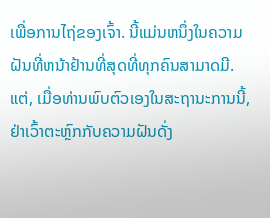ເພື່ອການໄຖ່ຂອງເຈົ້າ. ນີ້ແມ່ນຫນຶ່ງໃນຄວາມຝັນທີ່ຫນ້າຢ້ານທີ່ສຸດທີ່ທຸກຄົນສາມາດມີ. ແຕ່, ເມື່ອທ່ານພົບຕົວເອງໃນສະຖານະການນີ້, ຢ່າເວົ້າຕະຫຼົກກັບຄວາມຝັນດັ່ງ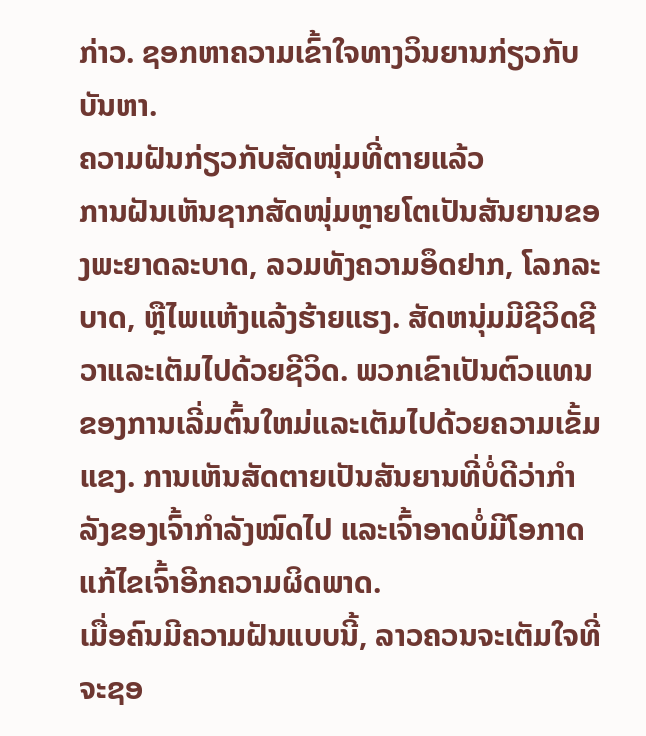ກ່າວ. ຊອກຫາຄວາມເຂົ້າໃຈທາງວິນຍານກ່ຽວກັບບັນຫາ.
ຄວາມຝັນກ່ຽວກັບສັດໜຸ່ມທີ່ຕາຍແລ້ວ
ການຝັນເຫັນຊາກສັດໜຸ່ມຫຼາຍໂຕເປັນສັນຍານຂອງພະຍາດລະບາດ, ລວມທັງຄວາມອຶດຢາກ, ໂລກລະບາດ, ຫຼືໄພແຫ້ງແລ້ງຮ້າຍແຮງ. ສັດຫນຸ່ມມີຊີວິດຊີວາແລະເຕັມໄປດ້ວຍຊີວິດ. ພວກເຂົາເປັນຕົວແທນຂອງການເລີ່ມຕົ້ນໃຫມ່ແລະເຕັມໄປດ້ວຍຄວາມເຂັ້ມແຂງ. ການເຫັນສັດຕາຍເປັນສັນຍານທີ່ບໍ່ດີວ່າກຳລັງຂອງເຈົ້າກຳລັງໝົດໄປ ແລະເຈົ້າອາດບໍ່ມີໂອກາດແກ້ໄຂເຈົ້າອີກຄວາມຜິດພາດ.
ເມື່ອຄົນມີຄວາມຝັນແບບນີ້, ລາວຄວນຈະເຕັມໃຈທີ່ຈະຊອ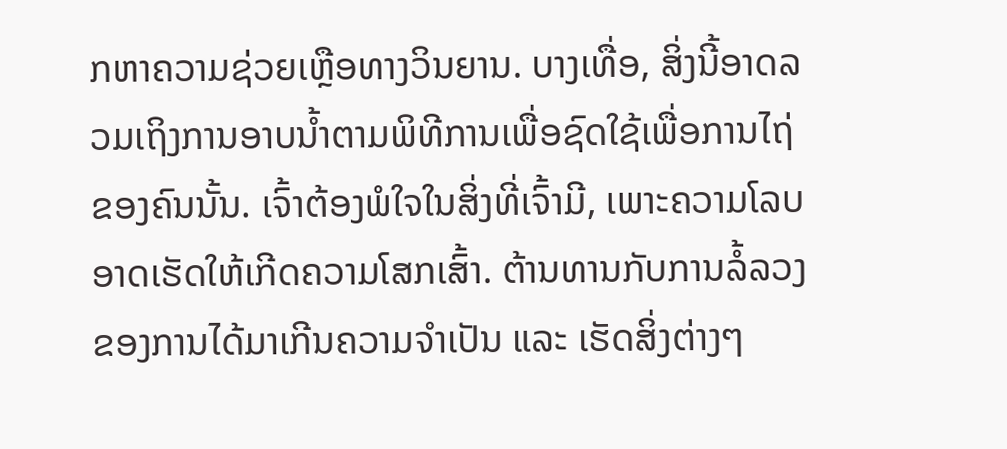ກຫາຄວາມຊ່ວຍເຫຼືອທາງວິນຍານ. ບາງເທື່ອ, ສິ່ງນີ້ອາດລວມເຖິງການອາບນ້ຳຕາມພິທີການເພື່ອຊົດໃຊ້ເພື່ອການໄຖ່ຂອງຄົນນັ້ນ. ເຈົ້າຕ້ອງພໍໃຈໃນສິ່ງທີ່ເຈົ້າມີ, ເພາະຄວາມໂລບອາດເຮັດໃຫ້ເກີດຄວາມໂສກເສົ້າ. ຕ້ານທານກັບການລໍ້ລວງຂອງການໄດ້ມາເກີນຄວາມຈຳເປັນ ແລະ ເຮັດສິ່ງຕ່າງໆ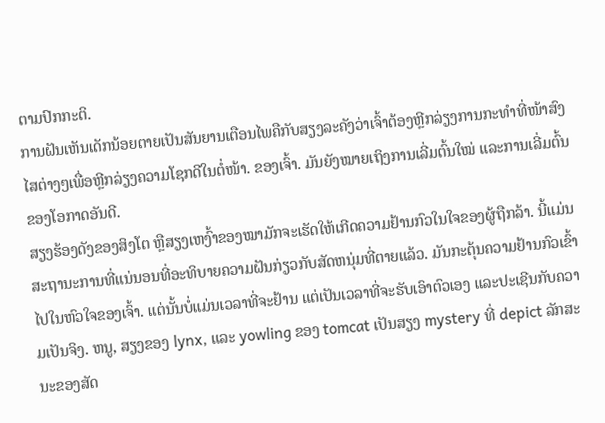ຕາມປົກກະຕິ.
ການຝັນເຫັນເດັກນ້ອຍຕາຍເປັນສັນຍານເຕືອນໄພຄືກັບສຽງລະຄັງວ່າເຈົ້າຕ້ອງຫຼີກລ່ຽງການກະທຳທີ່ໜ້າສົງໄສຕ່າງໆເພື່ອຫຼີກລ່ຽງຄວາມໂຊກດີໃນຕໍ່ໜ້າ. ຂອງເຈົ້າ. ມັນຍັງໝາຍເຖິງການເລີ່ມຕົ້ນໃໝ່ ແລະການເລີ່ມຕົ້ນຂອງໂອກາດອັນດີ.
ສຽງຮ້ອງດັງຂອງສິງໂຕ ຫຼືສຽງເຫງົ້າຂອງໝາມັກຈະເຮັດໃຫ້ເກີດຄວາມຢ້ານກົວໃນໃຈຂອງຜູ້ຖືກລ້າ. ນີ້ແມ່ນສະຖານະການທີ່ແນ່ນອນທີ່ອະທິບາຍຄວາມຝັນກ່ຽວກັບສັດຫນຸ່ມທີ່ຕາຍແລ້ວ. ມັນກະຕຸ້ນຄວາມຢ້ານກົວເຂົ້າໄປໃນຫົວໃຈຂອງເຈົ້າ. ແຕ່ນັ້ນບໍ່ແມ່ນເວລາທີ່ຈະຢ້ານ ແຕ່ເປັນເວລາທີ່ຈະຮັບເອົາຕົວເອງ ແລະປະເຊີນກັບຄວາມເປັນຈິງ. ຫນູ, ສຽງຂອງ lynx, ແລະ yowling ຂອງ tomcat ເປັນສຽງ mystery ທີ່ depict ລັກສະນະຂອງສັດ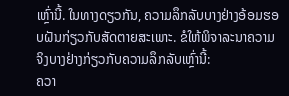ເຫຼົ່ານີ້. ໃນທາງດຽວກັນ, ຄວາມລຶກລັບບາງຢ່າງອ້ອມຮອບຝັນກ່ຽວກັບສັດຕາຍສະເພາະ. ຂໍໃຫ້ພິຈາລະນາຄວາມຈິງບາງຢ່າງກ່ຽວກັບຄວາມລຶກລັບເຫຼົ່ານີ້:
ຄວາ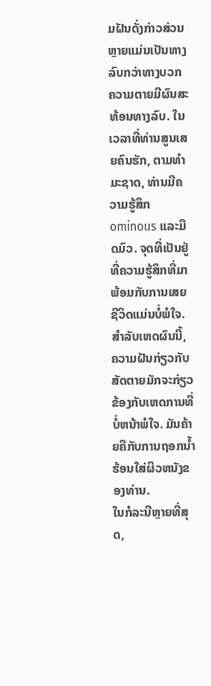ມຝັນດັ່ງກ່າວສ່ວນຫຼາຍແມ່ນເປັນທາງລົບກວ່າທາງບວກ
ຄວາມຕາຍມີຜົນສະທ້ອນທາງລົບ. ໃນເວລາທີ່ທ່ານສູນເສຍຄົນຮັກ, ຕາມທໍາມະຊາດ, ທ່ານມີຄວາມຮູ້ສຶກ ominous ແລະມືດມົວ. ຈຸດທີ່ເປັນຢູ່ທີ່ຄວາມຮູ້ສຶກທີ່ມາພ້ອມກັບການເສຍຊີວິດແມ່ນບໍ່ພໍໃຈ. ສໍາລັບເຫດຜົນນີ້, ຄວາມຝັນກ່ຽວກັບສັດຕາຍມັກຈະກ່ຽວຂ້ອງກັບເຫດການທີ່ບໍ່ຫນ້າພໍໃຈ. ມັນຄ້າຍຄືກັບການຖອກນ້ຳຮ້ອນໃສ່ຜິວຫນັງຂອງທ່ານ.
ໃນກໍລະນີຫຼາຍທີ່ສຸດ,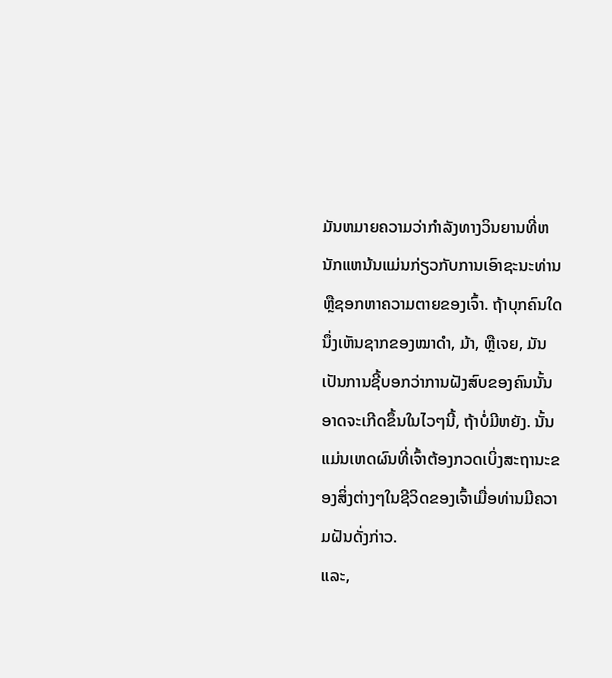ມັນຫມາຍຄວາມວ່າກໍາລັງທາງວິນຍານທີ່ຫນັກແຫນ້ນແມ່ນກ່ຽວກັບການເອົາຊະນະທ່ານຫຼືຊອກຫາຄວາມຕາຍຂອງເຈົ້າ. ຖ້າບຸກຄົນໃດນຶ່ງເຫັນຊາກຂອງໝາດຳ, ມ້າ, ຫຼືເຈຍ, ມັນເປັນການຊີ້ບອກວ່າການຝັງສົບຂອງຄົນນັ້ນອາດຈະເກີດຂຶ້ນໃນໄວໆນີ້, ຖ້າບໍ່ມີຫຍັງ. ນັ້ນແມ່ນເຫດຜົນທີ່ເຈົ້າຕ້ອງກວດເບິ່ງສະຖານະຂອງສິ່ງຕ່າງໆໃນຊີວິດຂອງເຈົ້າເມື່ອທ່ານມີຄວາມຝັນດັ່ງກ່າວ.
ແລະ,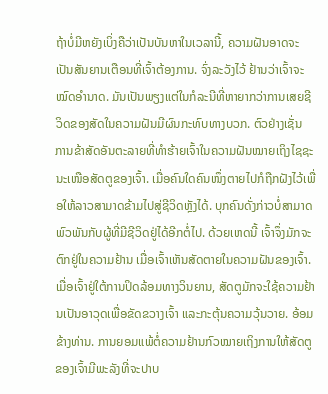ຖ້າບໍ່ມີຫຍັງເບິ່ງຄືວ່າເປັນບັນຫາໃນເວລານີ້, ຄວາມຝັນອາດຈະເປັນສັນຍານເຕືອນທີ່ເຈົ້າຕ້ອງການ. ຈົ່ງລະວັງໄວ້ ຢ້ານວ່າເຈົ້າຈະໝົດອຳນາດ. ມັນເປັນພຽງແຕ່ໃນກໍລະນີທີ່ຫາຍາກວ່າການເສຍຊີວິດຂອງສັດໃນຄວາມຝັນມີຜົນກະທົບທາງບວກ. ຕົວຢ່າງເຊັ່ນ ການຂ້າສັດອັນຕະລາຍທີ່ທຳຮ້າຍເຈົ້າໃນຄວາມຝັນໝາຍເຖິງໄຊຊະນະເໜືອສັດຕູຂອງເຈົ້າ. ເມື່ອຄົນໃດຄົນໜຶ່ງຕາຍໄປກໍຖືກຝັງໄວ້ເພື່ອໃຫ້ລາວສາມາດຂ້າມໄປສູ່ຊີວິດຫຼັງໄດ້. ບຸກຄົນດັ່ງກ່າວບໍ່ສາມາດພົວພັນກັບຜູ້ທີ່ມີຊີວິດຢູ່ໄດ້ອີກຕໍ່ໄປ. ດ້ວຍເຫດນີ້ ເຈົ້າຈຶ່ງມັກຈະຕົກຢູ່ໃນຄວາມຢ້ານ ເມື່ອເຈົ້າເຫັນສັດຕາຍໃນຄວາມຝັນຂອງເຈົ້າ.
ເມື່ອເຈົ້າຢູ່ໃຕ້ການປິດລ້ອມທາງວິນຍານ, ສັດຕູມັກຈະໃຊ້ຄວາມຢ້ານເປັນອາວຸດເພື່ອຂັດຂວາງເຈົ້າ ແລະກະຕຸ້ນຄວາມວຸ້ນວາຍ. ອ້ອມຂ້າງທ່ານ. ການຍອມແພ້ຕໍ່ຄວາມຢ້ານກົວໝາຍເຖິງການໃຫ້ສັດຕູຂອງເຈົ້າມີພະລັງທີ່ຈະປາບ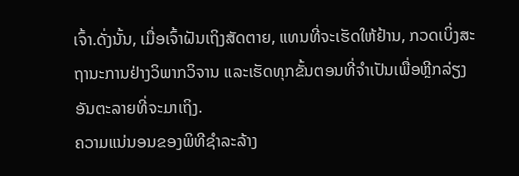ເຈົ້າ.ດັ່ງນັ້ນ, ເມື່ອເຈົ້າຝັນເຖິງສັດຕາຍ, ແທນທີ່ຈະເຮັດໃຫ້ຢ້ານ, ກວດເບິ່ງສະຖານະການຢ່າງວິພາກວິຈານ ແລະເຮັດທຸກຂັ້ນຕອນທີ່ຈໍາເປັນເພື່ອຫຼີກລ່ຽງອັນຕະລາຍທີ່ຈະມາເຖິງ.
ຄວາມແນ່ນອນຂອງພິທີຊໍາລະລ້າງ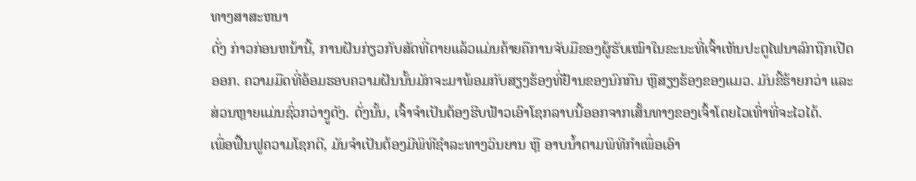ທາງສາສະຫນາ
ດັ່ງ ກ່າວກ່ອນຫນ້ານີ້, ການຝັນກ່ຽວກັບສັດທີ່ຕາຍແລ້ວແມ່ນຄ້າຍຄືການຈັບມືຂອງຜູ້ຮັບເໝົາໃນຂະນະທີ່ເຈົ້າເຫັນປະຕູໄຟນາລົກຖືກເປີດອອກ. ຄວາມມືດທີ່ອ້ອມຮອບຄວາມຝັນນັ້ນມັກຈະມາພ້ອມກັບສຽງຮ້ອງທີ່ຢ້ານຂອງນົກກືນ ຫຼືສຽງຮ້ອງຂອງແມວ. ມັນຂີ້ຮ້າຍກວ່າ ແລະສ່ວນຫຼາຍແມ່ນຊົ່ວກວ່າງູດັງ. ດັ່ງນັ້ນ, ເຈົ້າຈໍາເປັນຕ້ອງຮີບຟ້າວເອົາໂຊກລາບນີ້ອອກຈາກເສັ້ນທາງຂອງເຈົ້າໂດຍໄວເທົ່າທີ່ຈະໄວໄດ້.
ເພື່ອຟື້ນຟູຄວາມໂຊກດີ, ມັນຈໍາເປັນຕ້ອງມີພິທີຊໍາລະທາງວິນຍານ ຫຼື ອາບນໍ້າຕາມພິທີກໍາເພື່ອເອົາ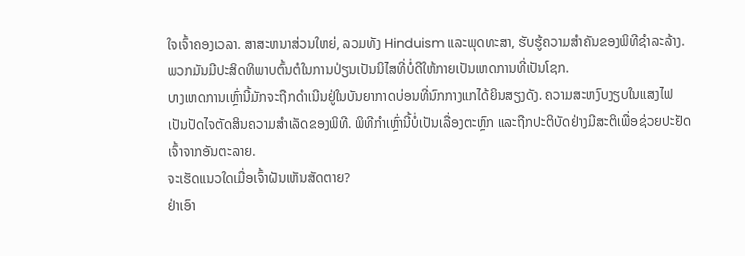ໃຈເຈົ້າຄອງເວລາ. ສາສະຫນາສ່ວນໃຫຍ່, ລວມທັງ Hinduism ແລະພຸດທະສາ, ຮັບຮູ້ຄວາມສໍາຄັນຂອງພິທີຊໍາລະລ້າງ. ພວກມັນມີປະສິດທິພາບຕົ້ນຕໍໃນການປ່ຽນເປັນນິໄສທີ່ບໍ່ດີໃຫ້ກາຍເປັນເຫດການທີ່ເປັນໂຊກ.
ບາງເຫດການເຫຼົ່ານີ້ມັກຈະຖືກດໍາເນີນຢູ່ໃນບັນຍາກາດບ່ອນທີ່ນົກກາງແກໄດ້ຍິນສຽງດັງ. ຄວາມສະຫງົບງຽບໃນແສງໄຟເປັນປັດໄຈຕັດສິນຄວາມສຳເລັດຂອງພິທີ. ພິທີກຳເຫຼົ່ານີ້ບໍ່ເປັນເລື່ອງຕະຫຼົກ ແລະຖືກປະຕິບັດຢ່າງມີສະຕິເພື່ອຊ່ວຍປະຢັດເຈົ້າຈາກອັນຕະລາຍ.
ຈະເຮັດແນວໃດເມື່ອເຈົ້າຝັນເຫັນສັດຕາຍ?
ຢ່າເອົາ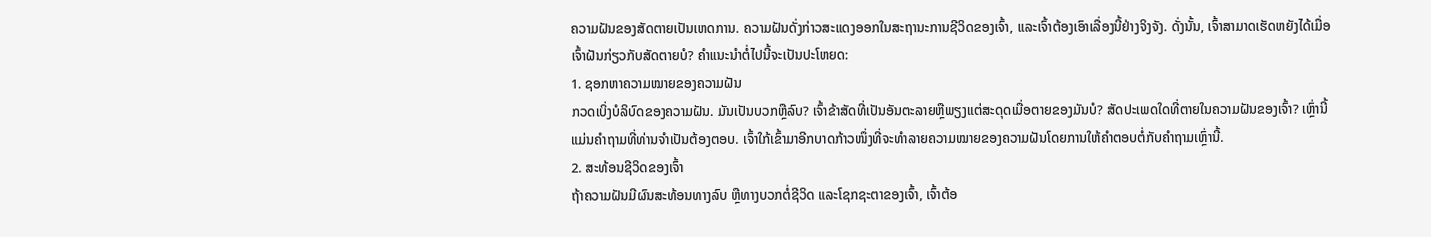ຄວາມຝັນຂອງສັດຕາຍເປັນເຫດການ. ຄວາມຝັນດັ່ງກ່າວສະແດງອອກໃນສະຖານະການຊີວິດຂອງເຈົ້າ, ແລະເຈົ້າຕ້ອງເອົາເລື່ອງນີ້ຢ່າງຈິງຈັງ. ດັ່ງນັ້ນ, ເຈົ້າສາມາດເຮັດຫຍັງໄດ້ເມື່ອເຈົ້າຝັນກ່ຽວກັບສັດຕາຍບໍ? ຄຳແນະນຳຕໍ່ໄປນີ້ຈະເປັນປະໂຫຍດ:
1. ຊອກຫາຄວາມໝາຍຂອງຄວາມຝັນ
ກວດເບິ່ງບໍລິບົດຂອງຄວາມຝັນ. ມັນເປັນບວກຫຼືລົບ? ເຈົ້າຂ້າສັດທີ່ເປັນອັນຕະລາຍຫຼືພຽງແຕ່ສະດຸດເມື່ອຕາຍຂອງມັນບໍ? ສັດປະເພດໃດທີ່ຕາຍໃນຄວາມຝັນຂອງເຈົ້າ? ເຫຼົ່ານີ້ແມ່ນຄໍາຖາມທີ່ທ່ານຈໍາເປັນຕ້ອງຕອບ. ເຈົ້າໃກ້ເຂົ້າມາອີກບາດກ້າວໜຶ່ງທີ່ຈະທຳລາຍຄວາມໝາຍຂອງຄວາມຝັນໂດຍການໃຫ້ຄຳຕອບຕໍ່ກັບຄຳຖາມເຫຼົ່ານີ້.
2. ສະທ້ອນຊີວິດຂອງເຈົ້າ
ຖ້າຄວາມຝັນມີຜົນສະທ້ອນທາງລົບ ຫຼືທາງບວກຕໍ່ຊີວິດ ແລະໂຊກຊະຕາຂອງເຈົ້າ, ເຈົ້າຕ້ອ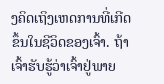ງຄິດເຖິງເຫດການທີ່ເກີດຂຶ້ນໃນຊີວິດຂອງເຈົ້າ. ຖ້າເຈົ້າຮັບຮູ້ວ່າເຈົ້າຢູ່ພາຍ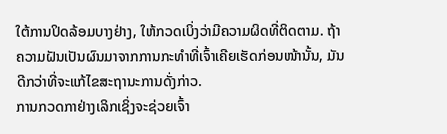ໃຕ້ການປິດລ້ອມບາງຢ່າງ, ໃຫ້ກວດເບິ່ງວ່າມີຄວາມຜິດທີ່ຕິດຕາມ. ຖ້າຄວາມຝັນເປັນຜົນມາຈາກການກະທຳທີ່ເຈົ້າເຄີຍເຮັດກ່ອນໜ້ານັ້ນ, ມັນດີກວ່າທີ່ຈະແກ້ໄຂສະຖານະການດັ່ງກ່າວ.
ການກວດກາຢ່າງເລິກເຊິ່ງຈະຊ່ວຍເຈົ້າ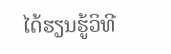ໄດ້ຮຽນຮູ້ວິທີ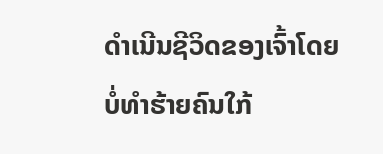ດຳເນີນຊີວິດຂອງເຈົ້າໂດຍບໍ່ທຳຮ້າຍຄົນໃກ້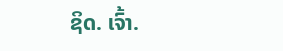ຊິດ. ເຈົ້າ.